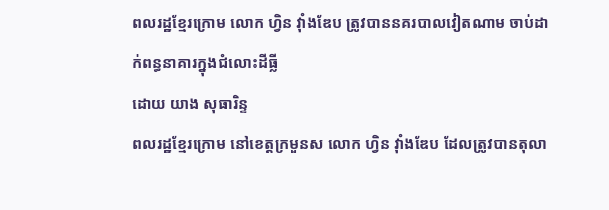ពលរដ្ឋខ្មែរក្រោម លោក ហ្វិន វ៉ាំងឌែប ត្រូវបាននគរបាលវៀតណាម ចាប់ដាក់ពន្ធនាគារក្នុងជំលោះដីធ្លី
ដោយ យាង សុធារិន្ទ
ពលរដ្ឋខ្មែរក្រោម នៅខេត្តក្រមួនស លោក ហ្វិន វ៉ាំងឌែប ដែលត្រូវបានតុលា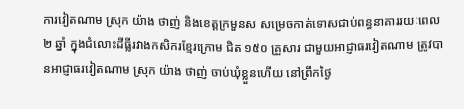ការវៀតណាម ស្រុក យ៉ាង ថាញ់ និងខេត្តក្រមួនស សម្រេចកាត់ទោសជាប់ពន្ធនាគាររយៈពេល ២ ឆ្នាំ ក្នុងជំលោះដីធ្លីរវាងកសិករខ្មែរក្រោម ជិត ១៥០ គ្រួសារ ជាមួយអាជ្ញាធរវៀតណាម ត្រូវបានអាជ្ញាធរវៀតណាម ស្រុក យ៉ាង ថាញ់ ចាប់ឃុំខ្លួនហើយ នៅព្រឹកថ្ងៃ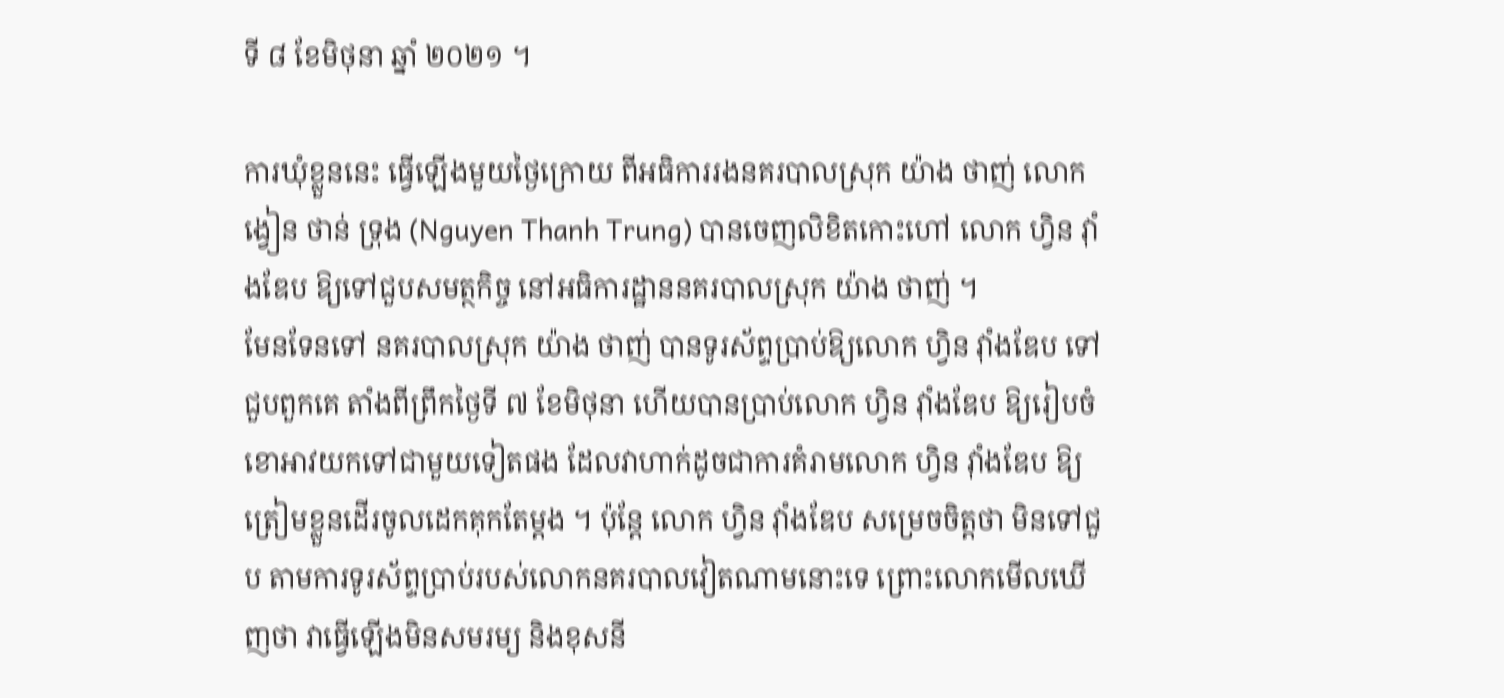ទី ៨ ខែមិថុនា ឆ្នាំ ២០២១ ។

ការឃុំខ្លួននេះ ធ្វើឡើងមួយថ្ងៃក្រោយ ពីអធិការរងនគរបាលស្រុក យ៉ាង ថាញ់ លោក ង្វៀន ថាន់ ទ្រុង (Nguyen Thanh Trung) បានចេញលិខិតកោះហៅ លោក ហ្វិន វ៉ាំងឌែប ឱ្យទៅជួបសមត្ថកិច្ច នៅអធិការដ្ឋាននគរបាលស្រុក យ៉ាង ថាញ់ ។
មែនទែនទៅ នគរបាលស្រុក យ៉ាង ថាញ់ បានទូរស័ព្ទប្រាប់ឱ្យលោក ហ្វិន វ៉ាំងឌែប ទៅជួបពួកគេ តាំងពីព្រឹកថ្ងៃទី ៧ ខែមិថុនា ហើយបានប្រាប់លោក ហ្វិន វ៉ាំងឌែប ឱ្យរៀបចំខោអាវយកទៅជាមួយទៀតផង ដែលវាហាក់ដូចជាការគំរាមលោក ហ្វិន វ៉ាំងឌែប ឱ្យត្រៀមខ្លួនដើរចូលដេកគុកតែម្តង ។ ប៉ុន្តែ លោក ហ្វិន វ៉ាំងឌែប សម្រេចចិត្តថា មិនទៅជួប តាមការទូរស័ព្ទប្រាប់របស់លោកនគរបាលវៀតណាមនោះទេ ព្រោះលោកមើលឃើញថា វាធ្វើឡើងមិនសមរម្យ និងខុសនី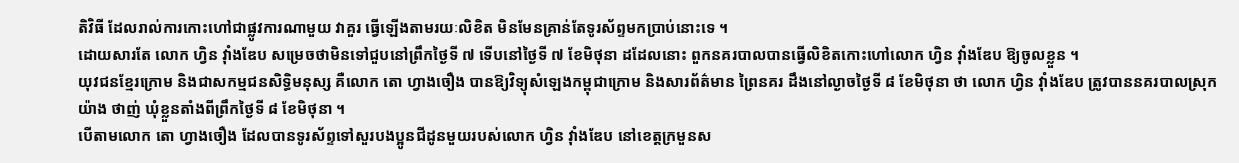តិវិធី ដែលរាល់ការកោះហៅជាផ្លូវការណាមួយ វាគួរ ធ្វើឡើងតាមរយៈលិខិត មិនមែនគ្រាន់តែទូរស័ព្ទមកប្រាប់នោះទេ ។
ដោយសារតែ លោក ហ្វិន វ៉ាំងឌែប សម្រេចថាមិនទៅជួបនៅព្រឹកថ្ងៃទី ៧ ទើបនៅថ្ងៃទី ៧ ខែមិថុនា ដដែលនោះ ពួកនគរបាលបានធ្វើលិខិតកោះហៅលោក ហ្វិន វ៉ាំងឌែប ឱ្យចូលខ្លួន ។
យុវជនខ្មែរក្រោម និងជាសកម្មជនសិទ្ធិមនុស្ស គឺលោក តោ ហ្វាងចឿង បានឱ្យវិទ្យុសំឡេងកម្ពុជាក្រោម និងសារព័ត៌មាន ព្រៃនគរ ដឹងនៅល្ងាចថ្ងៃទី ៨ ខែមិថុនា ថា លោក ហ្វិន វ៉ាំងឌែប ត្រូវបាននគរបាលស្រុក យ៉ាង ថាញ់ ឃុំខ្លួនតាំងពីព្រឹកថ្ងៃទី ៨ ខែមិថុនា ។
បើតាមលោក តោ ហ្វាងចឿង ដែលបានទូរស័ព្ទទៅសួរបងប្អូនជីដូនមួយរបស់លោក ហ្វិន វ៉ាំងឌែប នៅខេត្តក្រមួនស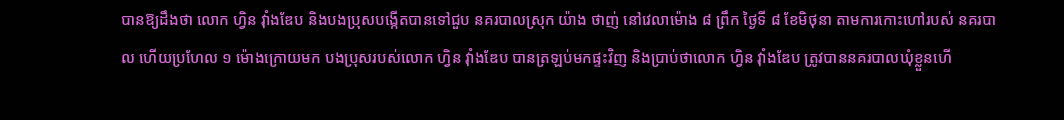បានឱ្យដឹងថា លោក ហ្វិន វ៉ាំងឌែប និងបងប្រុសបង្កើតបានទៅជួប នគរបាលស្រុក យ៉ាង ថាញ់ នៅវេលាម៉ោង ៨ ព្រឹក ថ្ងៃទី ៨ ខែមិថុនា តាមការកោះហៅរបស់ នគរបាល ហើយប្រហែល ១ ម៉ោងក្រោយមក បងប្រុសរបស់លោក ហ្វិន វ៉ាំងឌែប បានត្រឡប់មកផ្ទះវិញ និងប្រាប់ថាលោក ហ្វិន វ៉ាំងឌែប ត្រូវបាននគរបាលឃុំខ្លួនហើ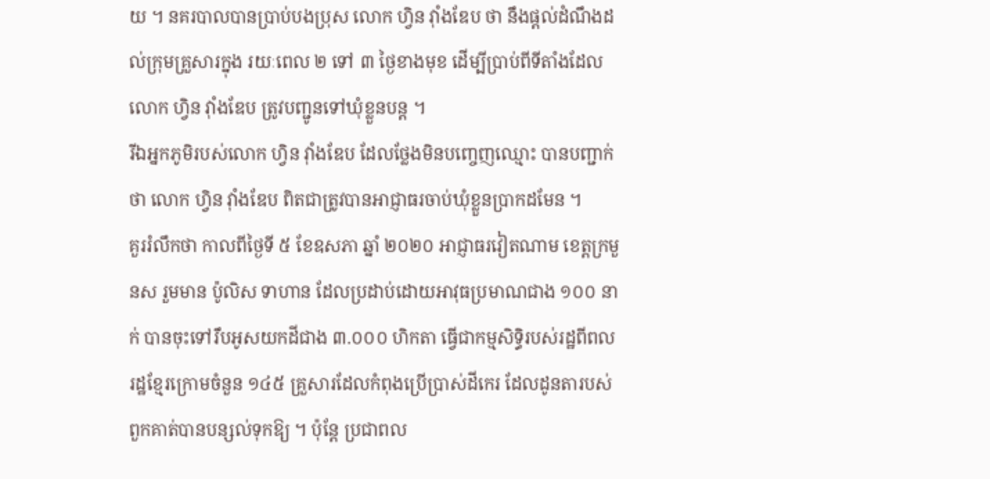យ ។ នគរបាលបានប្រាប់បងប្រុស លោក ហ្វិន វ៉ាំងឌែប ថា នឹងផ្តល់ដំណឹងដល់ក្រុមគ្រួសារក្នុង រយៈពេល ២ ទៅ ៣ ថ្ងៃខាងមុខ ដើម្បីប្រាប់ពីទីតាំងដែលលោក ហ្វិន វ៉ាំងឌែប ត្រូវបញ្ជូនទៅឃុំខ្លួនបន្ត ។
រីឯអ្នកភូមិរបស់លោក ហ្វិន វ៉ាំងឌែប ដែលថ្លែងមិនបញ្ចេញឈ្មោះ បានបញ្ជាក់ថា លោក ហ្វិន វ៉ាំងឌែប ពិតជាត្រូវបានអាជ្ញាធរចាប់ឃុំខ្លួនប្រាកដមែន ។
គួររំលឹកថា កាលពីថ្ងៃទី ៥ ខែឧសភា ឆ្នាំ ២០២០ អាជ្ញាធរវៀតណាម ខេត្តក្រមួនស រួមមាន ប៉ូលិស ទាហាន ដែលប្រដាប់ដោយអាវុធប្រមាណជាង ១០០ នាក់ បានចុះទៅរឹបអូសយកដីជាង ៣.០០០ ហិកតា ធ្វើជាកម្មសិទ្ធិរបស់រដ្ឋពីពលរដ្ឋខ្មែរក្រោមចំនួន ១៤៥ គ្រួសារដែលកំពុងប្រើប្រាស់ដីកេរ ដែលដូនតារបស់ពួកគាត់បានបន្សល់ទុកឱ្យ ។ ប៉ុន្តែ ប្រជាពល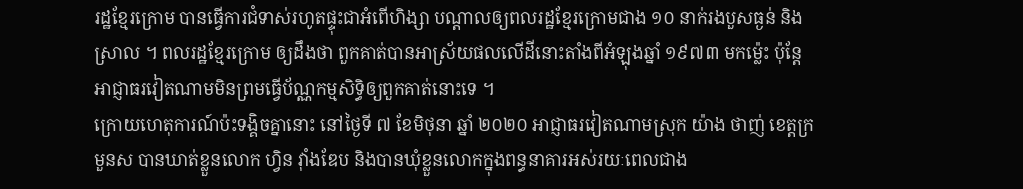រដ្ឋខ្មែរក្រោម បានធ្វើការជំទាស់រហូតផ្ទុះជាអំពើហិង្សា បណ្ដាលឲ្យពលរដ្ឋខ្មែរក្រោមជាង ១០ នាក់រងបួសធ្ងន់ និងស្រាល ។ ពលរដ្ឋខ្មែរក្រោម ឲ្យដឹងថា ពួកគាត់បានអាស្រ័យផលលើដីនោះតាំងពីអំឡុងឆ្នាំ ១៩៧៣ មកម្ល៉េះ ប៉ុន្តែ អាជ្ញាធរវៀតណាមមិនព្រមធ្វើប័ណ្ណកម្មសិទ្ធិឲ្យពួកគាត់នោះទេ ។
ក្រោយហេតុការណ៍ប៉ះទង្គិចគ្នានោះ នៅថ្ងៃទី ៧ ខែមិថុនា ឆ្នាំ ២០២០ អាជ្ញាធរវៀតណាមស្រុក យ៉ាង ថាញ់ ខេត្តក្រមួនស បានឃាត់ខ្លួនលោក ហ្វិន វ៉ាំងឌែប និងបានឃុំខ្លួនលោកក្នុងពន្ធនាគារអស់រយៈពេលជាង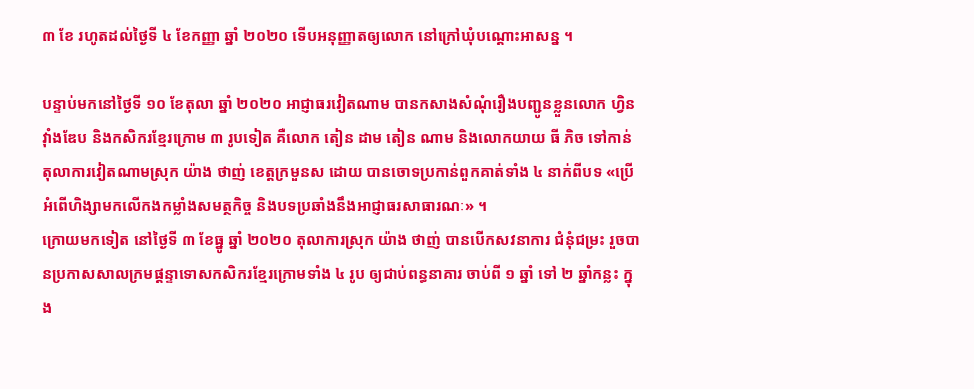៣ ខែ រហូតដល់ថ្ងៃទី ៤ ខែកញ្ញា ឆ្នាំ ២០២០ ទើបអនុញ្ញាតឲ្យលោក នៅក្រៅឃុំបណ្ដោះអាសន្ន ។

បន្ទាប់មកនៅថ្ងៃទី ១០ ខែតុលា ឆ្នាំ ២០២០ អាជ្ញាធរវៀតណាម បានកសាងសំណុំរឿងបញ្ជូនខ្លួនលោក ហ្វិន វ៉ាំងឌែប និងកសិករខ្មែរក្រោម ៣ រូបទៀត គឺលោក តៀន ដាម តៀន ណាម និងលោកយាយ ធី ភិច ទៅកាន់តុលាការវៀតណាមស្រុក យ៉ាង ថាញ់ ខេត្តក្រមួនស ដោយ បានចោទប្រកាន់ពួកគាត់ទាំង ៤ នាក់ពីបទ «ប្រើអំពើហិង្សាមកលើកងកម្លាំងសមត្ថកិច្ច និងបទប្រឆាំងនឹងអាជ្ញាធរសាធារណៈ» ។
ក្រោយមកទៀត នៅថ្ងៃទី ៣ ខែធ្នូ ឆ្នាំ ២០២០ តុលាការស្រុក យ៉ាង ថាញ់ បានបើកសវនាការ ជំនុំជម្រះ រួចបានប្រកាសសាលក្រមផ្តន្ទាទោសកសិករខ្មែរក្រោមទាំង ៤ រូប ឲ្យជាប់ពន្ធនាគារ ចាប់ពី ១ ឆ្នាំ ទៅ ២ ឆ្នាំកន្លះ ក្នុង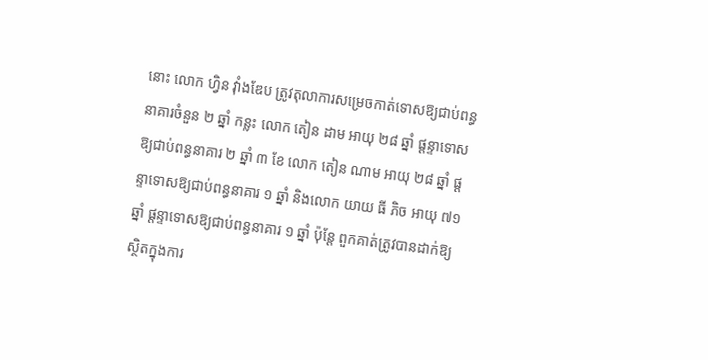នោះ លោក ហ្វិន វ៉ាំងឌែប ត្រូវតុលាការសម្រេចកាត់ទោសឱ្យជាប់ពន្ធនាគារចំនួន ២ ឆ្នាំ កន្លះ លោក តៀន ដាម អាយុ ២៨ ឆ្នាំ ផ្ដន្ទាទោសឱ្យជាប់ពន្ធនាគារ ២ ឆ្នាំ ៣ ខែ លោក តៀន ណាម អាយុ ២៨ ឆ្នាំ ផ្ដន្ទាទោសឱ្យជាប់ពន្ធនាគារ ១ ឆ្នាំ និងលោក យាយ ធី ភិច អាយុ ៧១ ឆ្នាំ ផ្ដន្ទាទោសឱ្យជាប់ពន្ធនាគារ ១ ឆ្នាំ ប៉ុន្តែ ពួកគាត់ត្រូវបានដាក់ឱ្យស្ថិតក្នុងការ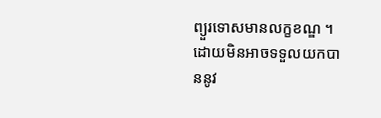ព្យួរទោសមានលក្ខខណ្ឌ ។
ដោយមិនអាចទទួលយកបាននូវ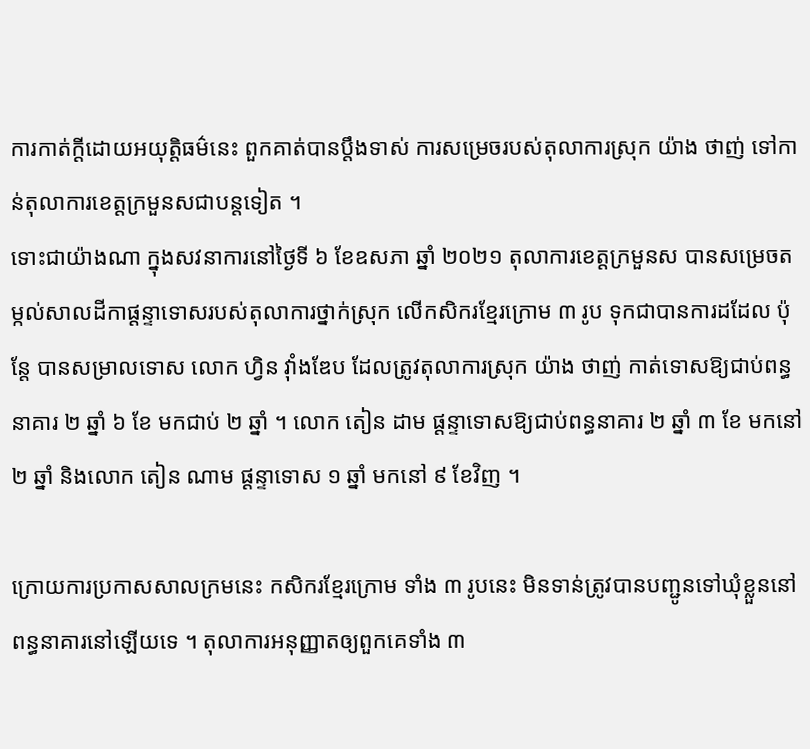ការកាត់ក្តីដោយអយុត្តិធម៌នេះ ពួកគាត់បានប្តឹងទាស់ ការសម្រេចរបស់តុលាការស្រុក យ៉ាង ថាញ់ ទៅកាន់តុលាការខេត្តក្រមួនសជាបន្តទៀត ។
ទោះជាយ៉ាងណា ក្នុងសវនាការនៅថ្ងៃទី ៦ ខែឧសភា ឆ្នាំ ២០២១ តុលាការខេត្តក្រមួនស បានសម្រេចតម្កល់សាលដីកាផ្ដន្ទាទោសរបស់តុលាការថ្នាក់ស្រុក លើកសិករខ្មែរក្រោម ៣ រូប ទុកជាបានការដដែល ប៉ុន្តែ បានសម្រាលទោស លោក ហ្វិន វ៉ាំងឌែប ដែលត្រូវតុលាការស្រុក យ៉ាង ថាញ់ កាត់ទោសឱ្យជាប់ពន្ធនាគារ ២ ឆ្នាំ ៦ ខែ មកជាប់ ២ ឆ្នាំ ។ លោក តៀន ដាម ផ្ដន្ទាទោសឱ្យជាប់ពន្ធនាគារ ២ ឆ្នាំ ៣ ខែ មកនៅ ២ ឆ្នាំ និងលោក តៀន ណាម ផ្ដន្ទាទោស ១ ឆ្នាំ មកនៅ ៩ ខែវិញ ។

ក្រោយការប្រកាសសាលក្រមនេះ កសិករខ្មែរក្រោម ទាំង ៣ រូបនេះ មិនទាន់ត្រូវបានបញ្ជូនទៅឃុំខ្លួននៅពន្ធនាគារនៅឡើយទេ ។ តុលាការអនុញ្ញាតឲ្យពួកគេទាំង ៣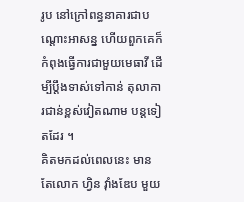រូប នៅក្រៅពន្ធនាគារជាបណ្តោះអាសន្ន ហើយពួកគេក៏កំពុងធ្វើការជាមួយមេធាវី ដើម្បីប្ដឹងទាស់ទៅកាន់ តុលាការជាន់ខ្ពស់វៀតណាម បន្តទៀតដែរ ។
គិតមកដល់ពេលនេះ មានតែលោក ហ្វិន វ៉ាំងឌែប មួយ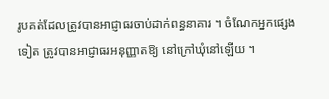រូបគត់ដែលត្រូវបានអាជ្ញាធរចាប់ដាក់ពន្ធនាគារ ។ ចំណែកអ្នកផ្សេងទៀត ត្រូវបានអាជ្ញាធរអនុញ្ញាតឱ្យ នៅក្រៅឃុំនៅឡើយ ។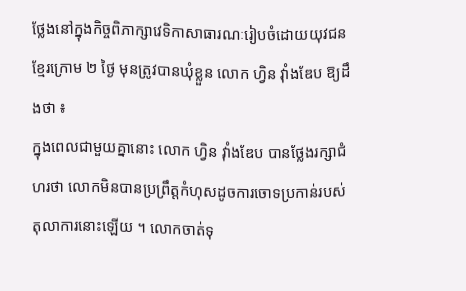ថ្លែងនៅក្នុងកិច្ចពិភាក្សាវេទិកាសាធារណៈរៀបចំដោយយុវជនខ្មែរក្រោម ២ ថ្ងៃ មុនត្រូវបានឃុំខ្លួន លោក ហ្វិន វ៉ាំងឌែប ឱ្យដឹងថា ៖
ក្នុងពេលជាមួយគ្នានោះ លោក ហ្វិន វ៉ាំងឌែប បានថ្លែងរក្សាជំហរថា លោកមិនបានប្រព្រឹត្តកំហុសដូចការចោទប្រកាន់របស់តុលាការនោះឡើយ ។ លោកចាត់ទុ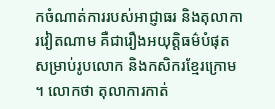កចំណាត់ការរបស់អាជ្ញាធរ និងតុលាការវៀតណាម គឺជារឿងអយុត្តិធម៌បំផុតសម្រាប់រូបលោក និងកសិករខ្មែរក្រោម ។ លោកថា តុលាការកាត់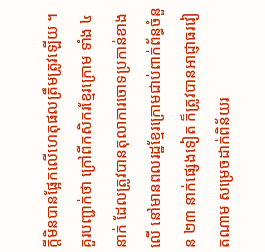ក្តីមិនបានផ្អែកលើហេតុផលត្រឹមត្រូវឡើយ ។
គួរបញ្ជាក់ថា ក្រៅពីកសិករខ្មែរក្រោម ទាំង ៤ នាក់ ដែលត្រូវបានតុលាការចោទប្រកាន់ខាងលើ នៅមានពលរដ្ឋខ្មែរក្រោមជាប់ពាក់ព័ន្ធចំនួន ២៣ នាក់ផ្សេងទៀត ក៏ត្រូវបានអាជ្ញាធរវៀតណាម សម្រេចដាក់ពិន័យរ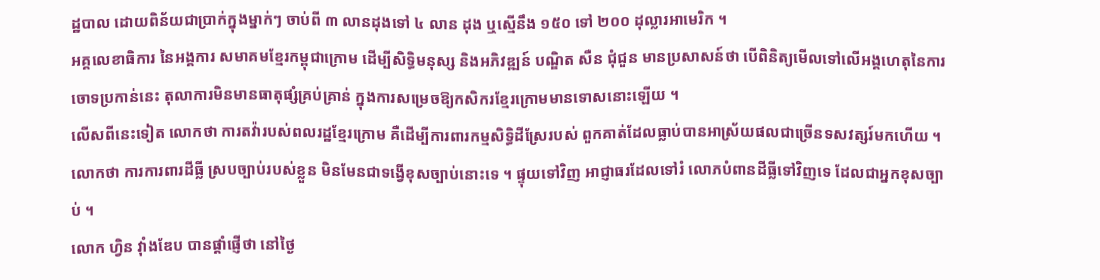ដ្ឋបាល ដោយពិន័យជាប្រាក់ក្នុងម្នាក់ៗ ចាប់ពី ៣ លានដុងទៅ ៤ លាន ដុង ឬស្មើនឹង ១៥០ ទៅ ២០០ ដុល្លារអាមេរិក ។
អគ្គលេខាធិការ នៃអង្គការ សមាគមខ្មែរកម្ពុជាក្រោម ដើម្បីសិទ្ធិមនុស្ស និងអភិវឌ្ឍន៍ បណ្ឌិត សឺន ជុំជួន មានប្រសាសន៍ថា បើពិនិត្យមើលទៅលើអង្គហេតុនៃការចោទប្រកាន់នេះ តុលាការមិនមានធាតុផ្សំគ្រប់គ្រាន់ ក្នុងការសម្រេចឱ្យកសិករខ្មែរក្រោមមានទោសនោះឡើយ ។
លើសពីនេះទៀត លោកថា ការតវ៉ារបស់ពលរដ្ឋខ្មែរក្រោម គឺដើម្បីការពារកម្មសិទ្ធិដីស្រែរបស់ ពួកគាត់ដែលធ្លាប់បានអាស្រ័យផលជាច្រើនទសវត្សរ៍មកហើយ ។ លោកថា ការការពារដីធ្លី ស្របច្បាប់របស់ខ្លួន មិនមែនជាទង្វើខុសច្បាប់នោះទេ ។ ផ្ទុយទៅវិញ អាជ្ញាធរដែលទៅរំ លោភបំពានដីធ្លីទៅវិញទេ ដែលជាអ្នកខុសច្បាប់ ។
លោក ហ្វិន វ៉ាំងឌែប បានផ្តាំផ្ញើថា នៅថ្ងៃ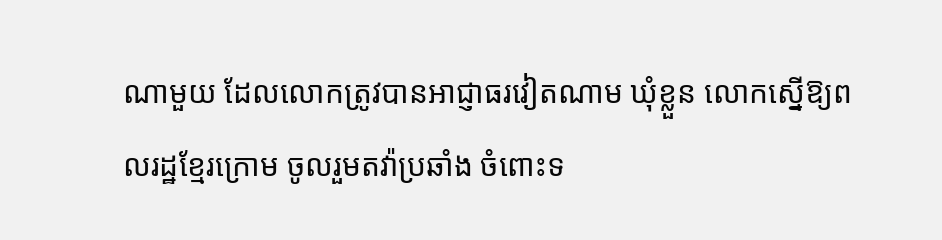ណាមួយ ដែលលោកត្រូវបានអាជ្ញាធរវៀតណាម ឃុំខ្លួន លោកស្នើឱ្យពលរដ្ឋខ្មែរក្រោម ចូលរួមតវ៉ាប្រឆាំង ចំពោះទ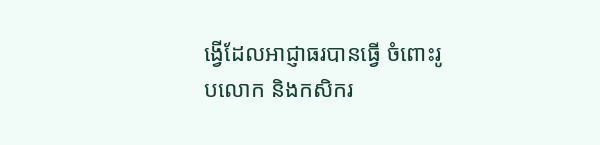ង្វើដែលអាជ្ញាធរបានធ្វើ ចំពោះរូបលោក និងកសិករ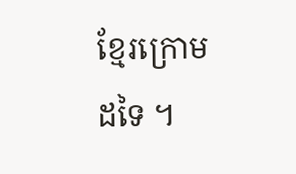ខ្មែរក្រោមដទៃ ។